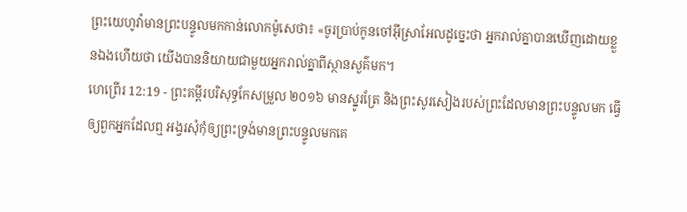ព្រះយេហូវ៉ាមានព្រះបន្ទូលមកកាន់លោកម៉ូសេថា៖ «ចូរប្រាប់កូនចៅអ៊ីស្រាអែលដូច្នេះថា អ្នករាល់គ្នាបានឃើញដោយខ្លួនឯងហើយថា យើងបាននិយាយជាមួយអ្នករាល់គ្នាពីស្ថានសួគ៌មក។
ហេព្រើរ 12:19 - ព្រះគម្ពីរបរិសុទ្ធកែសម្រួល ២០១៦ មានស្នូរត្រែ និងព្រះសូរសៀងរបស់ព្រះដែលមានព្រះបន្ទូលមក ធ្វើឲ្យពួកអ្នកដែលឮ អង្វរសុំកុំឲ្យព្រះទ្រង់មានព្រះបន្ទូលមកគេ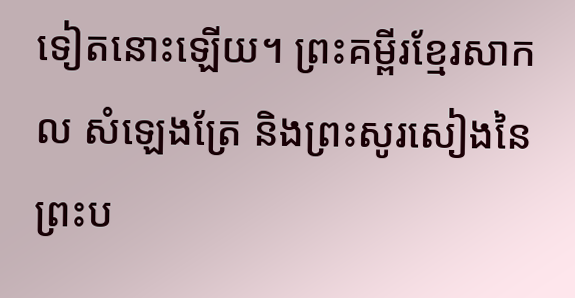ទៀតនោះឡើយ។ ព្រះគម្ពីរខ្មែរសាកល សំឡេងត្រែ និងព្រះសូរសៀងនៃព្រះប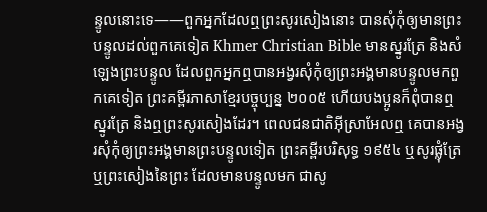ន្ទូលនោះទេ——ពួកអ្នកដែលឮព្រះសូរសៀងនោះ បានសុំកុំឲ្យមានព្រះបន្ទូលដល់ពួកគេទៀត Khmer Christian Bible មានស្នូរត្រែ និងសំឡេងព្រះបន្ទូល ដែលពួកអ្នកឮបានអង្វរសុំកុំឲ្យព្រះអង្គមានបន្ទូលមកពួកគេទៀត ព្រះគម្ពីរភាសាខ្មែរបច្ចុប្បន្ន ២០០៥ ហើយបងប្អូនក៏ពុំបានឮស្នូរត្រែ និងឮព្រះសូរសៀងដែរ។ ពេលជនជាតិអ៊ីស្រាអែលឮ គេបានអង្វរសុំកុំឲ្យព្រះអង្គមានព្រះបន្ទូលទៀត ព្រះគម្ពីរបរិសុទ្ធ ១៩៥៤ ឬសូរផ្លុំត្រែ ឬព្រះសៀងនៃព្រះ ដែលមានបន្ទូលមក ជាសូ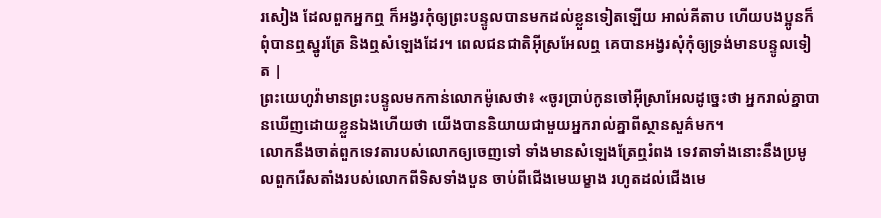រសៀង ដែលពួកអ្នកឮ ក៏អង្វរកុំឲ្យព្រះបន្ទូលបានមកដល់ខ្លួនទៀតឡើយ អាល់គីតាប ហើយបងប្អូនក៏ពុំបានឮស្នូរត្រែ និងឮសំឡេងដែរ។ ពេលជនជាតិអ៊ីស្រអែលឮ គេបានអង្វរសុំកុំឲ្យទ្រង់មានបន្ទូលទៀត |
ព្រះយេហូវ៉ាមានព្រះបន្ទូលមកកាន់លោកម៉ូសេថា៖ «ចូរប្រាប់កូនចៅអ៊ីស្រាអែលដូច្នេះថា អ្នករាល់គ្នាបានឃើញដោយខ្លួនឯងហើយថា យើងបាននិយាយជាមួយអ្នករាល់គ្នាពីស្ថានសួគ៌មក។
លោកនឹងចាត់ពួកទេវតារបស់លោកឲ្យចេញទៅ ទាំងមានសំឡេងត្រែឮរំពង ទេវតាទាំងនោះនឹងប្រមូលពួករើសតាំងរបស់លោកពីទិសទាំងបួន ចាប់ពីជើងមេឃម្ខាង រហូតដល់ជើងមេ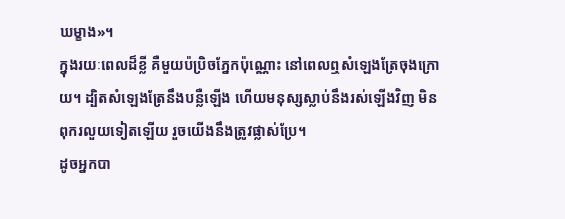ឃម្ខាង»។
ក្នុងរយៈពេលដ៏ខ្លី គឺមួយប៉ប្រិចភ្នែកប៉ុណ្ណោះ នៅពេលឮសំឡេងត្រែចុងក្រោយ។ ដ្បិតសំឡេងត្រែនឹងបន្លឺឡើង ហើយមនុស្សស្លាប់នឹងរស់ឡើងវិញ មិនពុករលួយទៀតឡើយ រួចយើងនឹងត្រូវផ្លាស់ប្រែ។
ដូចអ្នកបា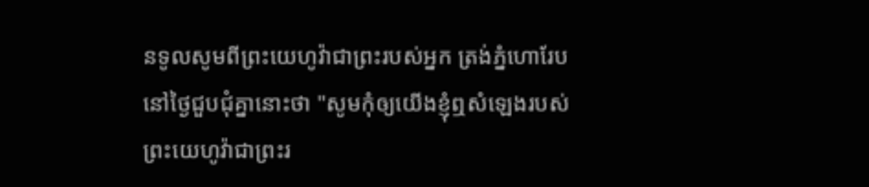នទូលសូមពីព្រះយេហូវ៉ាជាព្រះរបស់អ្នក ត្រង់ភ្នំហោរែប នៅថ្ងៃជួបជុំគ្នានោះថា "សូមកុំឲ្យយើងខ្ញុំឮសំឡេងរបស់ព្រះយេហូវ៉ាជាព្រះរ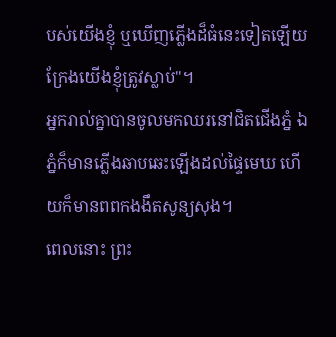បស់យើងខ្ញុំ ឬឃើញភ្លើងដ៏ធំនេះទៀតឡើយ ក្រែងយើងខ្ញុំត្រូវស្លាប់"។
អ្នករាល់គ្នាបានចូលមកឈរនៅជិតជើងភ្នំ ឯភ្នំក៏មានភ្លើងឆាបឆេះឡើងដល់ផ្ទៃមេឃ ហើយក៏មានពពកងងឹតសូន្យសុង។
ពេលនោះ ព្រះ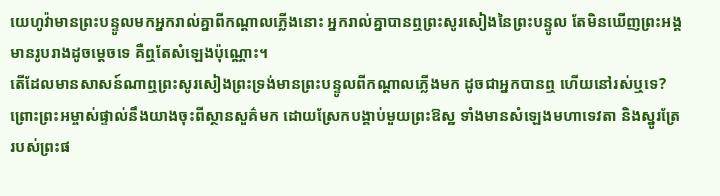យេហូវ៉ាមានព្រះបន្ទូលមកអ្នករាល់គ្នាពីកណ្ដាលភ្លើងនោះ អ្នករាល់គ្នាបានឮព្រះសូរសៀងនៃព្រះបន្ទូល តែមិនឃើញព្រះអង្គមានរូបរាងដូចម្ដេចទេ គឺឮតែសំឡេងប៉ុណ្ណោះ។
តើដែលមានសាសន៍ណាឮព្រះសូរសៀងព្រះទ្រង់មានព្រះបន្ទូលពីកណ្ដាលភ្លើងមក ដូចជាអ្នកបានឮ ហើយនៅរស់ឬទេ?
ព្រោះព្រះអម្ចាស់ផ្ទាល់នឹងយាងចុះពីស្ថានសួគ៌មក ដោយស្រែកបង្គាប់មួយព្រះឱស្ឋ ទាំងមានសំឡេងមហាទេវតា និងស្នូរត្រែរបស់ព្រះផ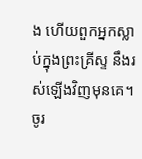ង ហើយពួកអ្នកស្លាប់ក្នុងព្រះគ្រីស្ទ នឹងរស់ឡើងវិញមុនគេ។
ចូរ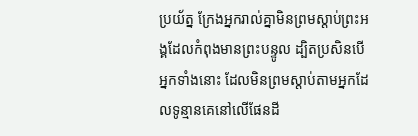ប្រយ័ត្ន ក្រែងអ្នករាល់គ្នាមិនព្រមស្ដាប់ព្រះអង្គដែលកំពុងមានព្រះបន្ទូល ដ្បិតប្រសិនបើអ្នកទាំងនោះ ដែលមិនព្រមស្តាប់តាមអ្នកដែលទូន្មានគេនៅលើផែនដី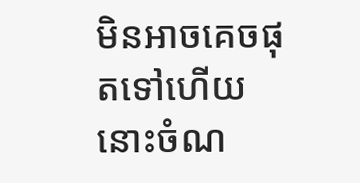មិនអាចគេចផុតទៅហើយ នោះចំណ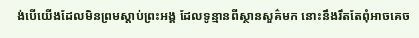ង់បើយើងដែលមិនព្រមស្ដាប់ព្រះអង្គ ដែលទូន្មានពីស្ថានសួគ៌មក នោះនឹងរឹតតែពុំអាចគេច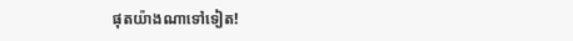ផុតយ៉ាងណាទៅទៀត!